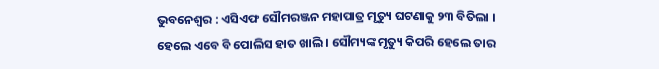ଭୁବନେଶ୍ବର : ଏସିଏଫ ସୌମରଞ୍ଜନ ମହାପାତ୍ର ମୃତ୍ୟୁ ଘଟଣାକୁ ୨୩ ବିତିଲା । ହେଲେ ଏବେ ବି ପୋଲିସ ହାତ ଖାଲି । ସୌମ୍ୟଙ୍କ ମୃତ୍ୟୁ କିପରି ହେଲେ ତାର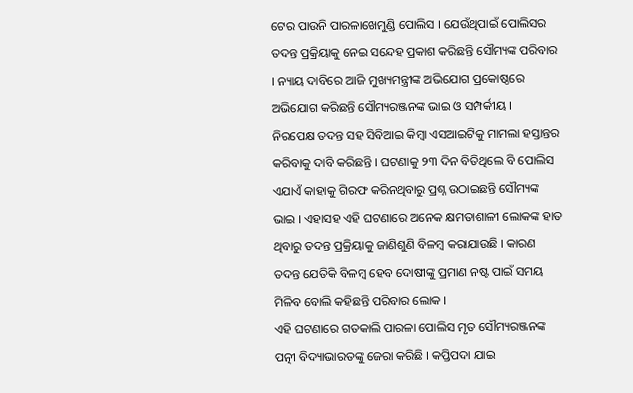ଟେର ପାଉନି ପାରଳାଖେମୁଣ୍ଡି ପୋଲିସ । ଯେଉଁଥିପାଇଁ ପୋଲିସର ତଦନ୍ତ ପ୍ରକ୍ରିୟାକୁ ନେଇ ସନ୍ଦେହ ପ୍ରକାଶ କରିଛନ୍ତି ସୌମ୍ୟଙ୍କ ପରିବାର । ନ୍ୟାୟ ଦାବିରେ ଆଜି ମୁଖ୍ୟମନ୍ତ୍ରୀଙ୍କ ଅଭିଯୋଗ ପ୍ରକୋଷ୍ଠରେ ଅଭିଯୋଗ କରିଛନ୍ତି ସୌମ୍ୟରଞ୍ଜନଙ୍କ ଭାଇ ଓ ସମ୍ପର୍କୀୟ ।
ନିରପେକ୍ଷ ତଦନ୍ତ ସହ ସିବିଆଇ କିମ୍ବା ଏସଆଇଟିକୁ ମାମଲା ହସ୍ତାନ୍ତର କରିବାକୁ ଦାବି କରିଛନ୍ତି । ଘଟଣାକୁ ୨୩ ଦିନ ବିତିଥିଲେ ବି ପୋଲିସ ଏଯାଏଁ କାହାକୁ ଗିରଫ କରିନଥିବାରୁ ପ୍ରଶ୍ନ ଉଠାଇଛନ୍ତି ସୌମ୍ୟଙ୍କ ଭାଇ । ଏହାସହ ଏହି ଘଟଣାରେ ଅନେକ କ୍ଷମତାଶାଳୀ ଲୋକଙ୍କ ହାତ ଥିବାରୁ ତଦନ୍ତ ପ୍ରକ୍ରିୟାକୁ ଜାଣିଶୁଣି ବିଳମ୍ବ କରାଯାଉଛି । କାରଣ ତଦନ୍ତ ଯେତିକି ବିଳମ୍ବ ହେବ ଦୋଷୀଙ୍କୁ ପ୍ରମାଣ ନଷ୍ଟ ପାଇଁ ସମୟ ମିଳିବ ବୋଲି କହିଛନ୍ତି ପରିବାର ଲୋକ ।
ଏହି ଘଟଣାରେ ଗତକାଲି ପାରଳା ପୋଲିସ ମୃତ ସୌମ୍ୟରଞ୍ଜନଙ୍କ ପତ୍ନୀ ବିଦ୍ୟାଭାରତଙ୍କୁ ଜେରା କରିଛି । କପ୍ତିପଦା ଯାଇ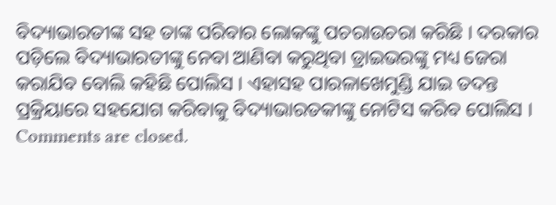ବିଦ୍ୟାଭାରତୀଙ୍କ ସହ ତାଙ୍କ ପରିବାର ଲୋକଙ୍କୁ ପଚରାଉଚରା କରିଛି । ଦରକାର ପଡ଼ିଲେ ବିଦ୍ୟାଭାରତୀଙ୍କୁ ନେବା ଆଣିବା କରୁଥିବା ଡ୍ରାଇଭରଙ୍କୁ ମଧ୍ୟ ଜେରା କରାଯିବ ବୋଲି କହିଛି ପୋଲିସ । ଏହାସହ ପାରଳାଖେମୁଣ୍ଡି ଯାଇ ତଦନ୍ତ ପ୍ରକ୍ରିୟାରେ ସହଯୋଗ କରିବାକୁ ବିଦ୍ୟାଭାରତକୀଙ୍କୁ ନୋଟିସ କରିବ ପୋଲିସ ।
Comments are closed.